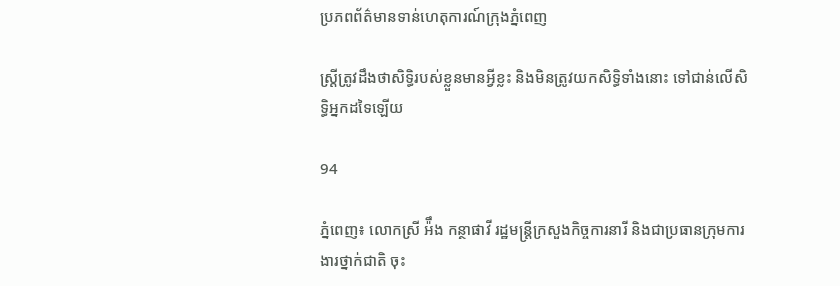ប្រភពព័ត៌មានទាន់ហេតុការណ៍ក្រុងភ្នំពេញ

ស្រ្តីត្រូវដឹងថាសិទ្ធិរបស់ខ្លួនមានអ្វីខ្លះ និងមិនត្រូវយកសិទ្ធិទាំងនោះ ទៅជាន់លើសិទ្ធិអ្នកដទៃឡើយ

94

ភ្នំពេញ៖ លោកស្រី អ៉ឹង កន្ថាផាវី រដ្ឋមន្រ្តីក្រសួងកិច្ចការនារី និងជាប្រធានក្រុមការងារថ្នាក់ជាតិ ចុះ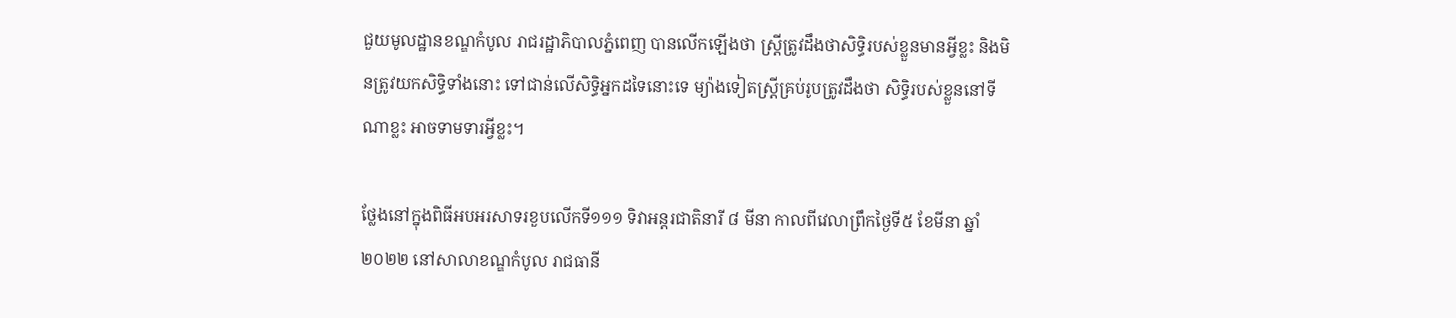ជួយមូលដ្ឋានខណ្ឌកំបូល រាជរដ្ឋាភិបាលភ្នំពេញ បានលើកឡើងថា ស្រ្តីត្រូវដឹងថាសិទ្ធិរបស់ខ្លួនមានអ្វីខ្លះ និងមិនត្រូវយកសិទ្ធិទាំងនោះ ទៅជាន់លើសិទ្ធិអ្នកដទៃនោះទេ ម្យ៉ាងទៀតស្ត្រីគ្រប់រូបត្រូវដឹងថា សិទ្ធិរបស់ខ្លួននៅទីណាខ្លះ អាចទាមទារអ្វីខ្លះ។

ថ្លែងនៅក្នុងពិធីអបអរសាទរខួបលើកទី១១១ ទិវាអន្តរជាតិនារី ៨ មីនា កាលពីវេលាព្រឹកថ្ងៃទី៥ ខែមីនា ឆ្នាំ២០២២ នៅសាលាខណ្ឌកំបូល រាជធានី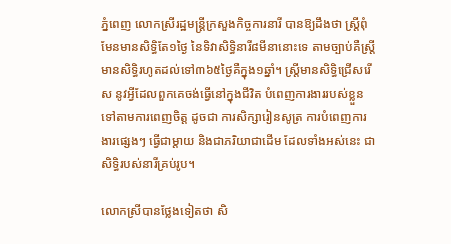ភ្នំពេញ លោកស្រីរដ្ឋមន្ត្រីក្រសួងកិច្ចការនារី បានឱ្យដឹងថា ស្រ្តីពុំមែនមានសិទ្ធិតែ១ថ្ងៃ នៃទិវាសិទ្ធិនារី៨មីនានោះទេ តាមច្បាប់គឺស្រ្តីមានសិទ្ធិរហូតដល់ទៅ៣៦៥ថ្ងៃគឺក្នុង១ឆ្នាំ។ ស្រ្តីមានសិទ្ធិជ្រើសរើស នូវអ្វីដែលពួកគេចង់ធ្វើនៅក្នុងជីវិត បំពេញការងាររបស់ខ្លួន ទៅតាមការពេញចិត្ត ដូចជា ការសិក្សារៀនសូត្រ ការបំពេញការងារផ្សេងៗ ធ្វើជាម្ដាយ និងជាភរិយាជាដើម ដែលទាំងអស់នេះ ជាសិទ្ធិរបស់នារីគ្រប់រូប។

លោកស្រីបានថ្លែងទៀតថា សិ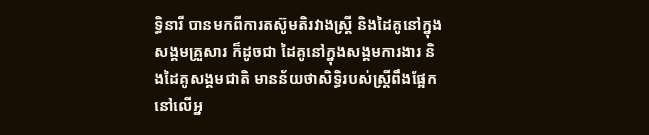ទ្ធិនារី បានមកពីការតស៊ូមតិរវាងស្រ្តី និងដៃគូនៅក្នុង សង្គមគ្រួសារ ក៏ដូចជា ដៃគូនៅក្នុងសង្គមការងារ និងដៃគូសង្គមជាតិ មានន័យថាសិទ្ធិរបស់ស្រ្តីពឹងផ្អែក នៅលើអ្ន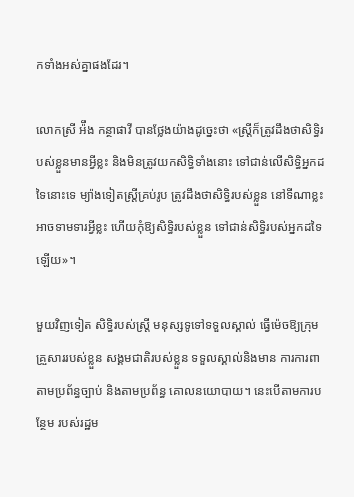កទាំងអស់គ្នាផងដែរ។

លោកស្រី អ៉ឹង កន្ថាផាវី បានថ្លែងយ៉ាងដូច្នេះថា «ស្រ្តីក៏ត្រូវដឹងថាសិទ្ធិរបស់ខ្លួនមានអ្វីខ្លះ និងមិនត្រូវយកសិទ្ធិទាំងនោះ ទៅជាន់លើសិទ្ធិអ្នកដទៃនោះទេ ម្យ៉ាងទៀតស្ត្រីគ្រប់រូប ត្រូវដឹងថាសិទ្ធិរបស់ខ្លួន នៅទីណាខ្លះ អាចទាមទារអ្វីខ្លះ ហើយកុំឱ្យសិទ្ធិរបស់ខ្លួន ទៅជាន់សិទ្ធិរបស់អ្នកដទៃឡើយ»។

មួយវិញទៀត សិទ្ធិរបស់ស្ត្រី មនុស្សទូទៅទទួលស្គាល់ ធ្វើម៉េចឱ្យក្រុមគ្រួសាររបស់ខ្លួន សង្គមជាតិរបស់ខ្លួន ទទួលស្គាល់និងមាន ការការពាតាមប្រព័ន្ធច្បាប់ និងតាមប្រព័ន្ធ គោលនយោបាយ។ នេះបើតាមការបន្ថែម របស់រដ្ឋម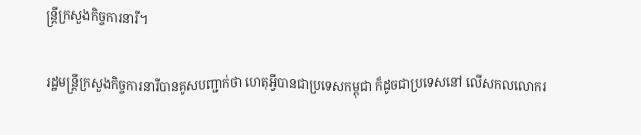ន្ត្រីក្រសួងកិច្ចការនារី។

រដ្ឋមន្រ្តីក្រសួងកិច្ចការនារីបានគូសបញ្ជាក់ថា ហេតុអ្វីបានជាប្រទេសកម្ពុជា ក៏ដូចជាប្រទេសនៅ លើសកលលោករ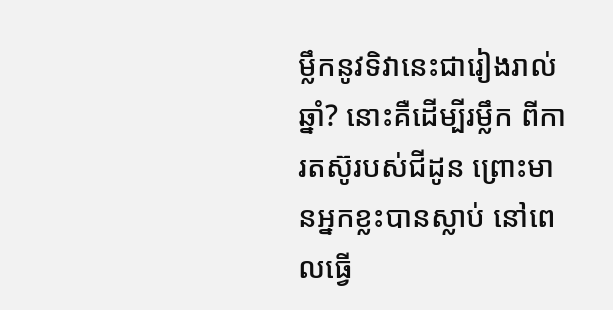ម្លឹកនូវទិវានេះជារៀងរាល់ឆ្នាំ? នោះគឺដើម្បីរម្លឹក ពីការតស៊ូរបស់ជីដូន ព្រោះមានអ្នកខ្លះបានស្លាប់ នៅពេលធ្វើ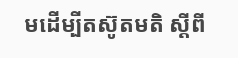មដើម្បីតស៊ូតមតិ ស្ដីពី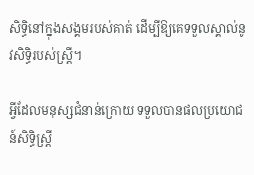សិទ្ធិនៅក្នុងសង្គមរបស់គាត់ ដើម្បីឱ្យគេទទួលស្គាល់នូវសិទ្ធិរបស់ស្រ្តី។

អ្វីដែលមនុស្សជំនាន់ក្រោយ ទទួលបានផលប្រយោជន៍សិទ្ធិស្រ្តី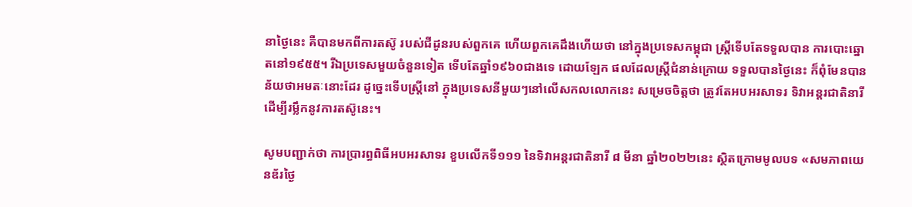នាថ្ងៃនេះ គឺបានមកពីការតស៊ូ របស់ជីដូនរបស់ពួកគេ ហើយពួកគេដឹងហើយថា នៅក្នុងប្រទេសកម្ពុជា ស្រ្តីទើបតែទទួលបាន ការបោះឆ្នោតនៅ១៩៥៥។ រីឯប្រទេសមួយចំនួនទៀត ទើបតែឆ្នាំ១៩៦០ជាងទេ ដោយឡែក ផលដែលស្ត្រីជំនាន់ក្រោយ ទទួលបានថ្ងៃនេះ ក៏ពុំមែនបានន័យថាអមតៈនោះដែរ ដូច្នេះទើបស្រ្តីនៅ ក្នុងប្រទេសនីមួយៗនៅលើសកលលោកនេះ សម្រេចចិត្តថា ត្រូវតែអបអរសាទរ ទិវាអន្តរជាតិនារី ដើម្បីរម្លឹកនូវការតស៊ូនេះ។

សូមបញ្ជាក់ថា ការប្រារព្ធពិធីអបអរសាទរ ខួបលើកទី១១១ នៃទិវាអន្តរជាតិនារី ៨ មីនា ឆ្នាំ២០២២នេះ ស្ថិតក្រោមមូលបទ «សមភាពយេនឌ័រថ្ងៃ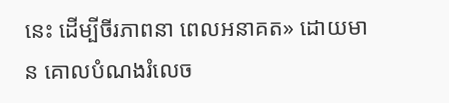នេះ ដើម្បីចីរភាពនា ពេលអនាគត» ដោយមាន គោលបំណងរំលេច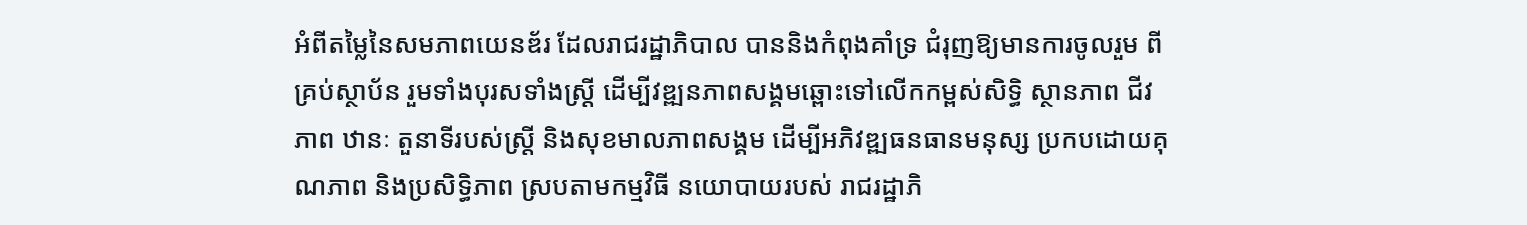អំពីតម្លៃនៃសមភាពយេនឌ័រ ដែលរាជរដ្ឋាភិបាល បាននិងកំពុងគាំទ្រ ជំរុញឱ្យមានការចូលរួម ពីគ្រប់ស្ថាប័ន រួមទាំងបុរសទាំងស្រ្តី ដើម្បីវឌ្ឍនភាពសង្គមឆ្ពោះទៅលើកកម្ពស់សិទ្ធិ ស្ថានភាព ជីវភាព ឋានៈ តួនាទីរបស់ស្រ្តី និងសុខមាលភាពសង្គម ដើម្បីអភិវឌ្ឍធនធានមនុស្ស ប្រកបដោយគុណភាព និងប្រសិទ្ធិភាព ស្របតាមកម្មវិធី នយោបាយរបស់ រាជរដ្ឋាភិ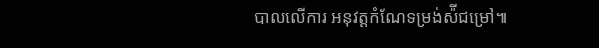បាលលើការ អនុវត្តកំណែទម្រង់ស៉ីជម្រៅ៕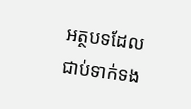អត្ថបទដែលជាប់ទាក់ទង